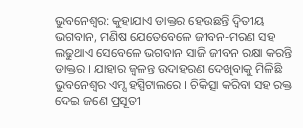ଭୁବନେଶ୍ବର: କୁହାଯାଏ ଡାକ୍ତର ହେଉଛନ୍ତି ଦ୍ବିତୀୟ ଭଗବାନ, ମଣିଷ ଯେତେବେଳେ ଜୀବନ-ମରଣ ସହ ଲଢୁଥାଏ ସେବେଳେ ଭଗବାନ ସାଜି ଜୀବନ ରକ୍ଷା କରନ୍ତି ଡାକ୍ତର । ଯାହାର ଜ୍ବଳନ୍ତ ଉଦାହରଣ ଦେଖିବାକୁ ମିଳିଛି ଭୁବନେଶ୍ବର ଏମ୍ସ ହସ୍ପିଟାଲରେ । ଚିକିତ୍ସା କରିବା ସହ ରକ୍ତ ଦେଇ ଜଣେ ପ୍ରସୂତୀ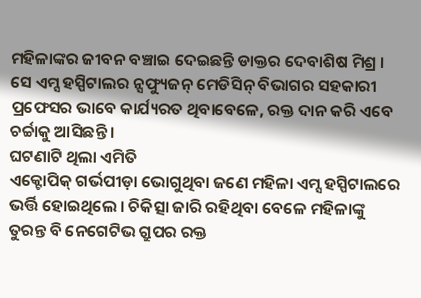ମହିଳାଙ୍କର ଜୀବନ ବଞ୍ଚାଇ ଦେଇଛନ୍ତି ଡାକ୍ତର ଦେବାଶିଷ ମିଶ୍ର । ସେ ଏମ୍ସ ହସ୍ପିଟାଲର ନ୍ସଫ୍ୟୁଜନ୍ ମେଡିସିନ୍ ବିଭାଗର ସହକାରୀ ପ୍ରଫେସର ଭାବେ କାର୍ଯ୍ୟରତ ଥିବାବେଳେ, ରକ୍ତ ଦାନ କରି ଏବେ ଚର୍ଚ୍ଚାକୁ ଆସିଛନ୍ତି ।
ଘଟଣାଟି ଥିଲା ଏମିତି
ଏକ୍ଟୋପିକ୍ ଗର୍ଭପୀଡ଼ା ଭୋଗୁଥିବା ଜଣେ ମହିଳା ଏମ୍ସ ହସ୍ପିଟାଲରେ ଭର୍ତ୍ତି ହୋଇଥିଲେ । ଚିକିତ୍ସା ଜାରି ରହିଥିବା ବେଳେ ମହିଳାଙ୍କୁ ତୁରନ୍ତ ବି ନେଗେଟିଭ ଗ୍ରୁପର ରକ୍ତ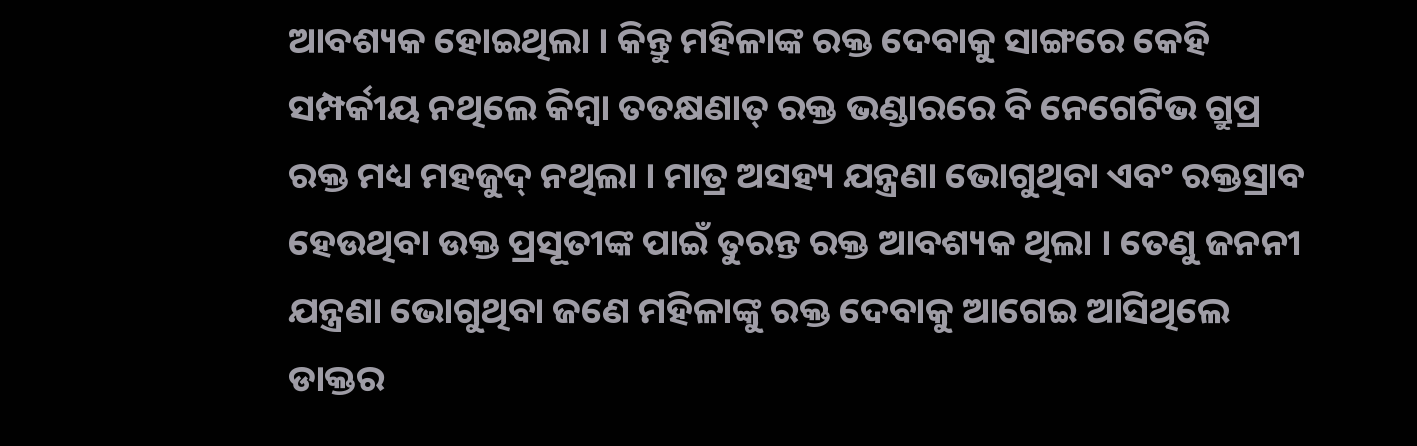ଆବଶ୍ୟକ ହୋଇଥିଲା । କିନ୍ତୁ ମହିଳାଙ୍କ ରକ୍ତ ଦେବାକୁ ସାଙ୍ଗରେ କେହି ସମ୍ପର୍କୀୟ ନଥିଲେ କିମ୍ବା ତତକ୍ଷଣାତ୍ ରକ୍ତ ଭଣ୍ଡାରରେ ବି ନେଗେଟିଭ ଗ୍ରୁପ୍ର ରକ୍ତ ମଧ୍ୟ ମହଜୁଦ୍ ନଥିଲା । ମାତ୍ର ଅସହ୍ୟ ଯନ୍ତ୍ରଣା ଭୋଗୁଥିବା ଏବଂ ରକ୍ତସ୍ରାବ ହେଉଥିବା ଉକ୍ତ ପ୍ରସୂତୀଙ୍କ ପାଇଁ ତୁରନ୍ତ ରକ୍ତ ଆବଶ୍ୟକ ଥିଲା । ତେଣୁ ଜନନୀ ଯନ୍ତ୍ରଣା ଭୋଗୁଥିବା ଜଣେ ମହିଳାଙ୍କୁ ରକ୍ତ ଦେବାକୁ ଆଗେଇ ଆସିଥିଲେ ଡାକ୍ତର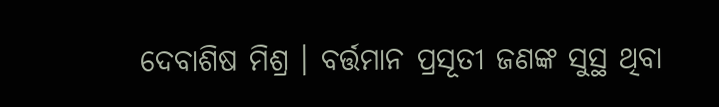ଦେବାଶିଷ ମିଶ୍ର । ବର୍ତ୍ତମାନ ପ୍ରସୂତୀ ଜଣଙ୍କ ସୁସ୍ଥ ଥିବା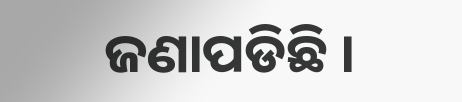ଜଣାପଡିଛି ।